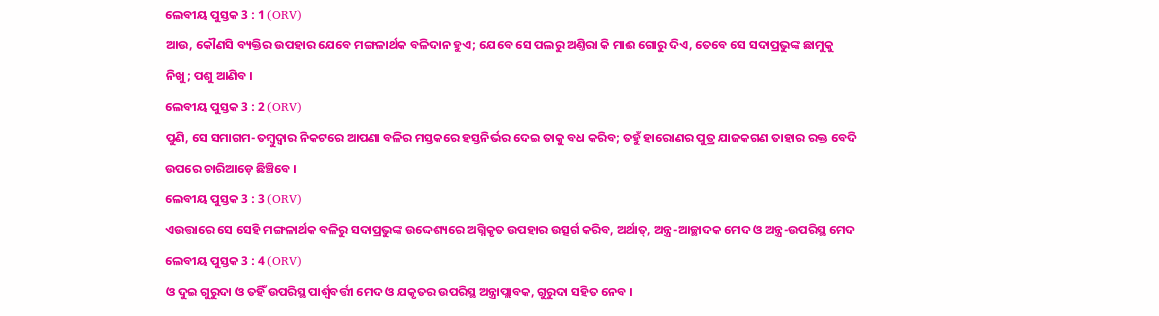ଲେବୀୟ ପୁସ୍ତକ 3 : 1 (ORV)
ଆଉ, କୌଣସି ବ୍ୟକ୍ତିର ଉପହାର ଯେବେ ମଙ୍ଗଳାର୍ଥକ ବଳିଦାନ ହୁଏ; ଯେବେ ସେ ପଲରୁ ଅଣ୍ତିରା କି ମାଈ ଗୋରୁ ଦିଏ, ତେବେ ସେ ସଦାପ୍ରଭୁଙ୍କ ଛାମୁକୁ ନିଖୁ; ପଶୁ ଆଣିବ ।
ଲେବୀୟ ପୁସ୍ତକ 3 : 2 (ORV)
ପୁଣି, ସେ ସମାଗମ-ତମ୍ଵୁଦ୍ଵାର ନିକଟରେ ଆପଣା ବଳିର ମସ୍ତକରେ ହସ୍ତନିର୍ଭର ଦେଇ ତାକୁ ବଧ କରିବ; ତହୁଁ ହାରୋଣର ପୁତ୍ର ଯାଜକଗଣ ତାହାର ରକ୍ତ ବେଦି ଉପରେ ଚାରିଆଡ଼େ ଛିଞ୍ଚିବେ ।
ଲେବୀୟ ପୁସ୍ତକ 3 : 3 (ORV)
ଏଉତ୍ତାରେ ସେ ସେହି ମଙ୍ଗଳାର୍ଥକ ବଳିରୁ ସଦାପ୍ରଭୁଙ୍କ ଉଦ୍ଦେଶ୍ୟରେ ଅଗ୍ନିକୃତ ଉପହାର ଉତ୍ସର୍ଗ କରିବ, ଅର୍ଥାତ୍, ଅନ୍ତ୍ର-ଆଚ୍ଛାଦକ ମେଦ ଓ ଅନ୍ତ୍ର-ଉପରିସ୍ଥ ମେଦ
ଲେବୀୟ ପୁସ୍ତକ 3 : 4 (ORV)
ଓ ଦୁଇ ଗୁରୁଦା ଓ ତହିଁ ଉପରିସ୍ଥ ପାର୍ଶ୍ଵବର୍ତ୍ତୀ ମେଦ ଓ ଯକୃତର ଉପରିସ୍ଥ ଅନ୍ତ୍ରାପ୍ଲାବକ, ଗୁରୁଦା ସହିତ ନେବ ।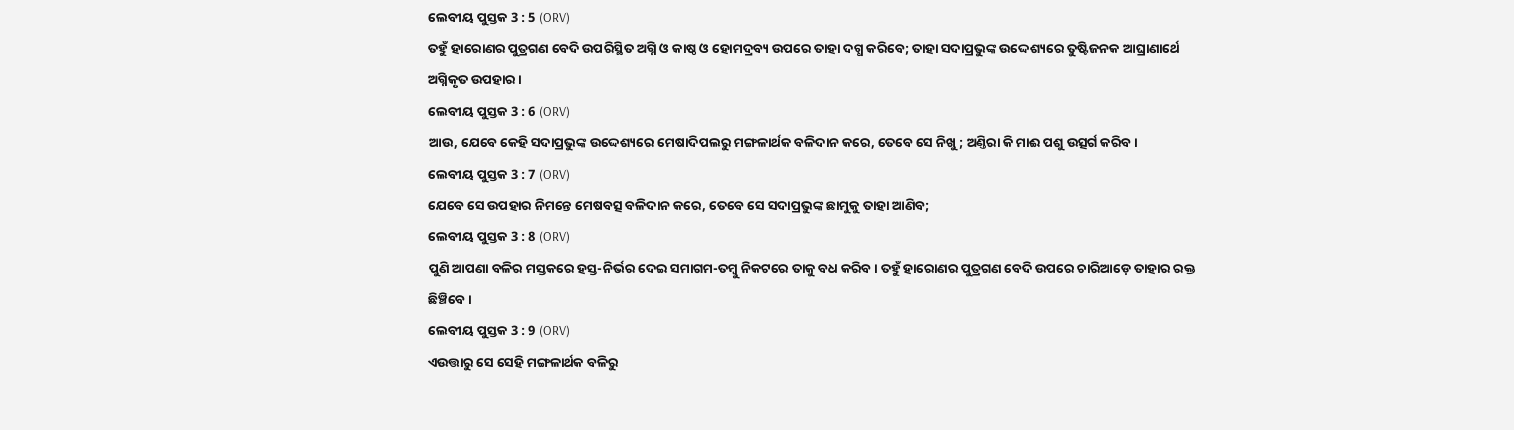ଲେବୀୟ ପୁସ୍ତକ 3 : 5 (ORV)
ତହୁଁ ହାରୋଣର ପୁତ୍ରଗଣ ବେଦି ଉପରିସ୍ଥିତ ଅଗ୍ନି ଓ କାଷ୍ଠ ଓ ହୋମଦ୍ରବ୍ୟ ଉପରେ ତାହା ଦଗ୍ଧ କରିବେ; ତାହା ସଦାପ୍ରଭୁଙ୍କ ଉଦ୍ଦେଶ୍ୟରେ ତୁଷ୍ଟିଜନକ ଆଘ୍ରାଣାର୍ଥେ ଅଗ୍ନିକୃତ ଉପହାର ।
ଲେବୀୟ ପୁସ୍ତକ 3 : 6 (ORV)
ଆଉ, ଯେବେ କେହି ସଦାପ୍ରଭୁଙ୍କ ଉଦ୍ଦେଶ୍ୟରେ ମେଷାଦିପଲରୁ ମଙ୍ଗଳାର୍ଥକ ବଳିଦାନ କରେ, ତେବେ ସେ ନିଖୁ; ଅଣ୍ତିରା କି ମାଈ ପଶୁ ଉତ୍ସର୍ଗ କରିବ।
ଲେବୀୟ ପୁସ୍ତକ 3 : 7 (ORV)
ଯେବେ ସେ ଉପହାର ନିମନ୍ତେ ମେଷବତ୍ସ ବଳିଦାନ କରେ, ତେବେ ସେ ସଦାପ୍ରଭୁଙ୍କ ଛାମୁକୁ ତାହା ଆଣିବ;
ଲେବୀୟ ପୁସ୍ତକ 3 : 8 (ORV)
ପୁଣି ଆପଣା ବଳିର ମସ୍ତକରେ ହସ୍ତ-ନିର୍ଭର ଦେଇ ସମାଗମ-ତମ୍ଵୁ ନିକଟରେ ତାକୁ ବଧ କରିବ । ତହୁଁ ହାରୋଣର ପୁତ୍ରଗଣ ବେଦି ଉପରେ ଚାରିଆଡ଼େ ତାହାର ରକ୍ତ ଛିଞ୍ଚିବେ ।
ଲେବୀୟ ପୁସ୍ତକ 3 : 9 (ORV)
ଏଉତ୍ତାରୁ ସେ ସେହି ମଙ୍ଗଳାର୍ଥକ ବଳିରୁ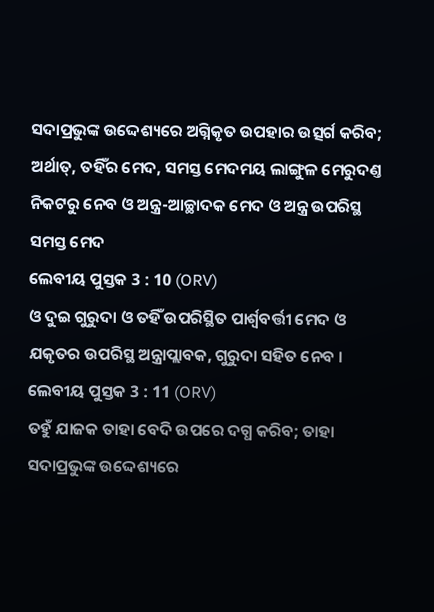ସଦାପ୍ରଭୁଙ୍କ ଉଦ୍ଦେଶ୍ୟରେ ଅଗ୍ନିକୃତ ଉପହାର ଉତ୍ସର୍ଗ କରିବ; ଅର୍ଥାତ୍, ତହିଁର ମେଦ, ସମସ୍ତ ମେଦମୟ ଲାଙ୍ଗୁଳ ମେରୁଦଣ୍ତ ନିକଟରୁ ନେବ ଓ ଅନ୍ତ୍ର-ଆଚ୍ଛାଦକ ମେଦ ଓ ଅନ୍ତ୍ର ଉପରିସ୍ଥ ସମସ୍ତ ମେଦ
ଲେବୀୟ ପୁସ୍ତକ 3 : 10 (ORV)
ଓ ଦୁଇ ଗୁରୁଦା ଓ ତହିଁ ଉପରିସ୍ଥିତ ପାର୍ଶ୍ଵବର୍ତ୍ତୀ ମେଦ ଓ ଯକୃତର ଉପରିସ୍ଥ ଅନ୍ତ୍ରାପ୍ଲାବକ, ଗୁରୁଦା ସହିତ ନେବ ।
ଲେବୀୟ ପୁସ୍ତକ 3 : 11 (ORV)
ତହୁଁ ଯାଜକ ତାହା ବେଦି ଉପରେ ଦଗ୍ଧ କରିବ; ତାହା ସଦାପ୍ରଭୁଙ୍କ ଉଦ୍ଦେଶ୍ୟରେ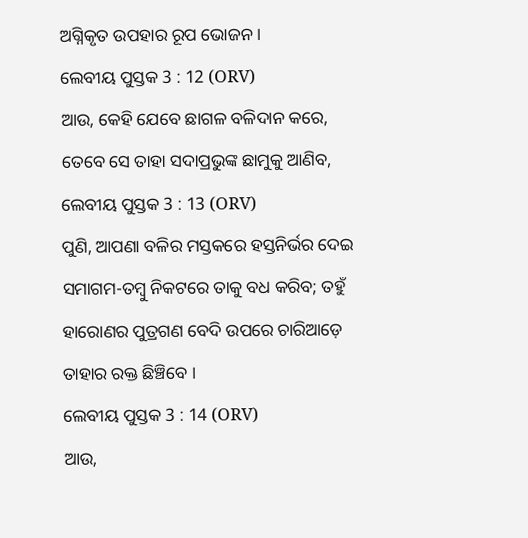ଅଗ୍ନିକୃତ ଉପହାର ରୂପ ଭୋଜନ ।
ଲେବୀୟ ପୁସ୍ତକ 3 : 12 (ORV)
ଆଉ, କେହି ଯେବେ ଛାଗଳ ବଳିଦାନ କରେ, ତେବେ ସେ ତାହା ସଦାପ୍ରଭୁଙ୍କ ଛାମୁକୁ ଆଣିବ,
ଲେବୀୟ ପୁସ୍ତକ 3 : 13 (ORV)
ପୁଣି, ଆପଣା ବଳିର ମସ୍ତକରେ ହସ୍ତନିର୍ଭର ଦେଇ ସମାଗମ-ତମ୍ଵୁ ନିକଟରେ ତାକୁ ବଧ କରିବ; ତହୁଁ ହାରୋଣର ପୁତ୍ରଗଣ ବେଦି ଉପରେ ଚାରିଆଡ଼େ ତାହାର ରକ୍ତ ଛିଞ୍ଚିବେ ।
ଲେବୀୟ ପୁସ୍ତକ 3 : 14 (ORV)
ଆଉ,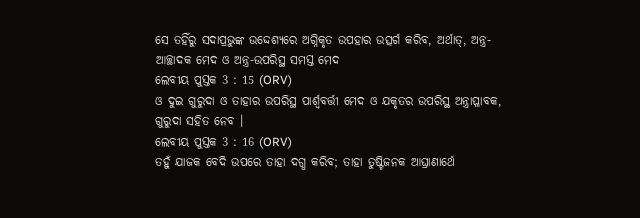ସେ ତହିଁରୁ ସଦାପ୍ରଭୁଙ୍କ ଉଦ୍ଦେଶ୍ୟରେ ଅଗ୍ନିକୃତ ଉପହାର ଉତ୍ସର୍ଗ କରିବ, ଅର୍ଥାତ୍, ଅନ୍ତ୍ର-ଆଚ୍ଛାଦକ ମେଦ ଓ ଅନ୍ତ୍ର-ଉପରିସ୍ଥ ସମସ୍ତ ମେଦ
ଲେବୀୟ ପୁସ୍ତକ 3 : 15 (ORV)
ଓ ଦୁଇ ଗୁରୁଦା ଓ ତାହାର ଉପରିସ୍ଥ ପାର୍ଶ୍ଵବର୍ତ୍ତୀ ମେଦ ଓ ଯକୃତର ଉପରିସ୍ଥ ଅନ୍ତ୍ରାପ୍ଳାବକ, ଗୁରୁଦା ସହିତ ନେବ ।
ଲେବୀୟ ପୁସ୍ତକ 3 : 16 (ORV)
ତହୁଁ ଯାଜକ ବେଦି ଉପରେ ତାହା ଦଗ୍ଧ କରିବ; ତାହା ତୁଷ୍ଟିଜନକ ଆଘ୍ରାଣାର୍ଥେ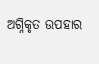ଅଗ୍ନିକୃତ ଉପହାର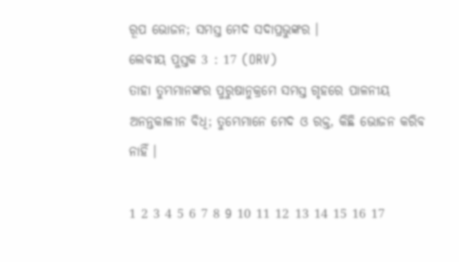ରୂପ ଭୋଜନ; ସମସ୍ତ ମେଦ ସଦାପ୍ରଭୁଙ୍କର ।
ଲେବୀୟ ପୁସ୍ତକ 3 : 17 (ORV)
ତାହା ତୁମ୍ଭମାନଙ୍କର ପୁରୁଷାନୁକ୍ରମେ ସମସ୍ତ ଗୃହରେ ପାଳନୀୟ ଅନନ୍ତକାଳୀନ ବିଧି; ତୁମ୍ଭେମାନେ ମେଦ ଓ ରକ୍ତ, କିଛି ଭୋଜନ କରିବ ନାହିଁ ।

1 2 3 4 5 6 7 8 9 10 11 12 13 14 15 16 17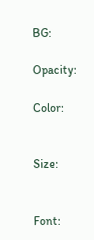BG:

Opacity:

Color:


Size:


Font: